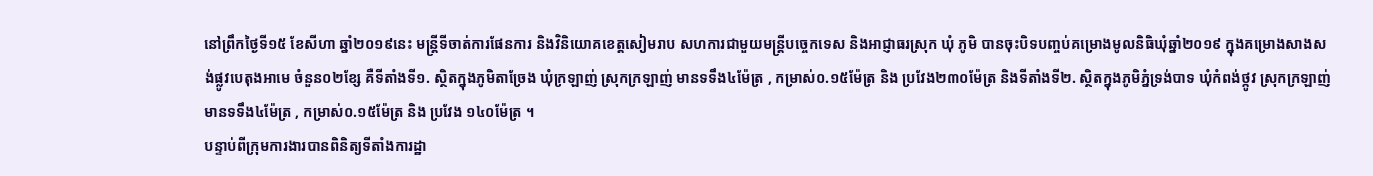នៅព្រឹកថ្ងៃទី១៥ ខែសីហា ឆ្នាំ២០១៩នេះ មន្ត្រីទីចាត់ការផែនការ និងវិនិយោគខេត្តសៀមរាប សហការជាមួយមន្ត្រីបច្ចេកទេស និងអាជ្ញាធរស្រុក ឃុំ ភូមិ បានចុះបិទបញ្ចប់គម្រោងមូលនិធិឃុំឆ្នាំ២០១៩ ក្នុងគម្រោងសាងសង់ផ្លូវបេតុងអាមេ ចំនួន០២ខ្សែ គឺទីតាំងទី១. ស្ថិតក្នុងភូមិតាច្រែង ឃុំក្រឡាញ់ ស្រុកក្រឡាញ់ មានទទឹង៤ម៉ែត្រ , កម្រាស់០.១៥ម៉ែត្រ និង ប្រវែង២៣០ម៉ែត្រ និងទីតាំងទី២. ស្ថិតក្នុងភូមិភ្នំទ្រង់បាទ ឃុំកំពង់ថ្កូវ ស្រុកក្រឡាញ់ មានទទឹង៤ម៉ែត្រ , កម្រាស់០.១៥ម៉ែត្រ និង ប្រវែង ១៤០ម៉ែត្រ ។
បន្ទាប់ពីក្រុមការងារបានពិនិត្យទីតាំងការដ្ឋា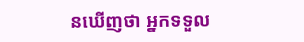នឃើញថា អ្នកទទួល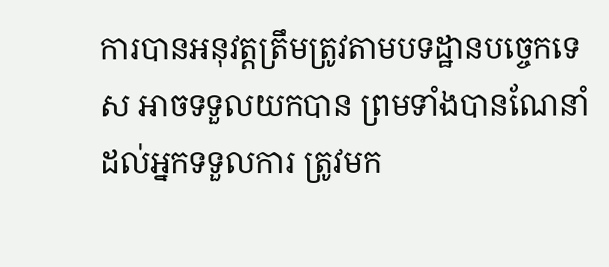ការបានអនុវត្តត្រឹមត្រូវតាមបទដ្ឋានបច្ចេកទេស អាចទទួលយកបាន ព្រមទាំងបានណែនាំដល់អ្នកទទួលការ ត្រូវមក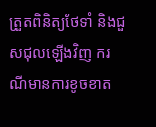ត្រួតពិនិត្យថែទាំ និងជួសជុលឡើងវិញ ករណីមានការខូចខាត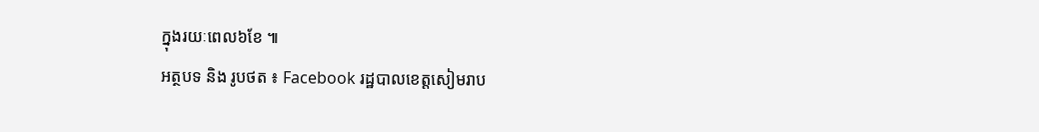ក្នុងរយៈពេល៦ខែ ៕
អត្ថបទ និង រូបថត ៖ Facebook រដ្ឋបាលខេត្តសៀមរាប